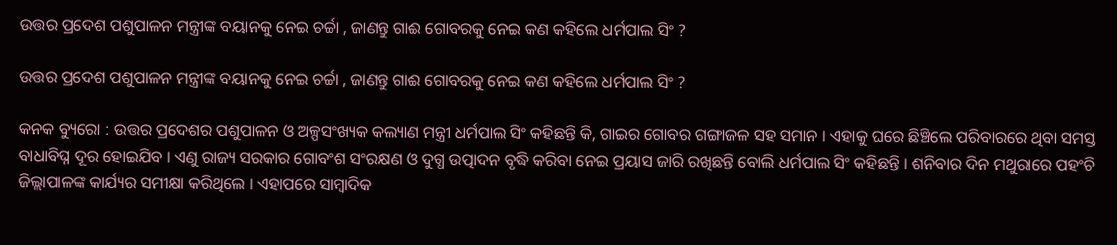ଉତ୍ତର ପ୍ରଦେଶ ପଶୁପାଳନ ମନ୍ତ୍ରୀଙ୍କ ବୟାନକୁ ନେଇ ଚର୍ଚ୍ଚା , ଜାଣନ୍ତୁ ଗାଈ ଗୋବରକୁ ନେଇ କଣ କହିଲେ ଧର୍ମପାଲ ସିଂ ?

ଉତ୍ତର ପ୍ରଦେଶ ପଶୁପାଳନ ମନ୍ତ୍ରୀଙ୍କ ବୟାନକୁ ନେଇ ଚର୍ଚ୍ଚା , ଜାଣନ୍ତୁ ଗାଈ ଗୋବରକୁ ନେଇ କଣ କହିଲେ ଧର୍ମପାଲ ସିଂ ?

କନକ ବ୍ୟୁରୋ : ଉତ୍ତର ପ୍ରଦେଶର ପଶୁପାଳନ ଓ ଅଳ୍ପସଂଖ୍ୟକ କଲ୍ୟାଣ ମନ୍ତ୍ରୀ ଧର୍ମପାଲ ସିଂ କହିଛନ୍ତି କି, ଗାଇର ଗୋବର ଗଙ୍ଗାଜଳ ସହ ସମାନ । ଏହାକୁ ଘରେ ଛିଞ୍ଚିଲେ ପରିବାରରେ ଥିବା ସମସ୍ତ ବାଧାବିଘ୍ନ ଦୂର ହୋଇଯିବ । ଏଣୁ ରାଜ୍ୟ ସରକାର ଗୋବଂଶ ସଂରକ୍ଷଣ ଓ ଦୁଗ୍ଧ ଉତ୍ପାଦନ ବୃଦ୍ଧି କରିବା ନେଇ ପ୍ରୟାସ ଜାରି ରଖିଛନ୍ତି ବୋଲି ଧର୍ମପାଲ ସିଂ କହିଛନ୍ତି । ଶନିବାର ଦିନ ମଥୁରାରେ ପହଂଚି ଜିଲ୍ଲାପାଳଙ୍କ କାର୍ଯ୍ୟର ସମୀକ୍ଷା କରିଥିଲେ । ଏହାପରେ ସାମ୍ବାଦିକ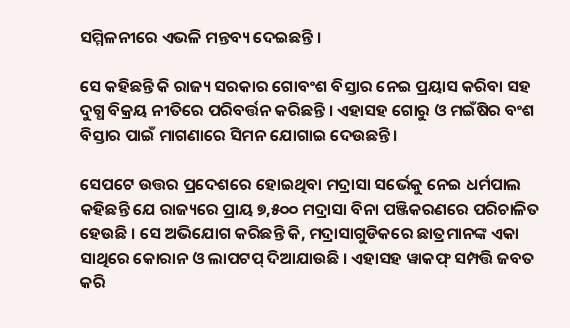ସମ୍ମିଳନୀରେ ଏଭଳି ମନ୍ତବ୍ୟ ଦେଇଛନ୍ତି ।

ସେ କହିଛନ୍ତି କି ରାଜ୍ୟ ସରକାର ଗୋବଂଶ ବିସ୍ତାର ନେଇ ପ୍ରୟାସ କରିବା ସହ ଦୁଗ୍ଧ ବିକ୍ରୟ ନୀତିରେ ପରିବର୍ତ୍ତନ କରିଛନ୍ତି । ଏହାସହ ଗୋରୁ ଓ ମଇଁଷିର ବଂଶ ବିସ୍ତାର ପାଇଁ ମାଗଣାରେ ସିମନ ଯୋଗାଇ ଦେଉଛନ୍ତି ।

ସେପଟେ ଉତ୍ତର ପ୍ରଦେଶରେ ହୋଇଥିବା ମଦ୍ରାସା ସର୍ଭେକୁ ନେଇ ଧର୍ମପାଲ କହିଛନ୍ତି ଯେ ରାଜ୍ୟରେ ପ୍ରାୟ ୭,୫୦୦ ମଦ୍ରାସା ବିନା ପଞ୍ଜିକରଣରେ ପରିଚାଳିତ ହେଉଛି । ସେ ଅଭିଯୋଗ କରିଛନ୍ତି କି, ମଦ୍ରାସାଗୁଡିକରେ ଛାତ୍ରମାନଙ୍କ ଏକା ସାଥିରେ କୋରାନ ଓ ଲାପଟପ୍ ଦିଆଯାଉଛି । ଏହାସହ ୱାକଫ୍ ସମ୍ପତ୍ତି ଜବତ କରି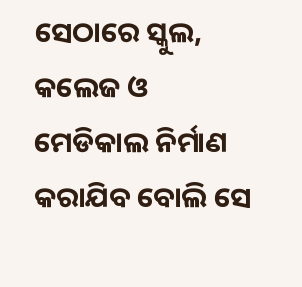ସେଠାରେ ସ୍କୁଲ, କଲେଜ ଓ ମେଡିକାଲ ନିର୍ମାଣ କରାଯିବ ବୋଲି ସେ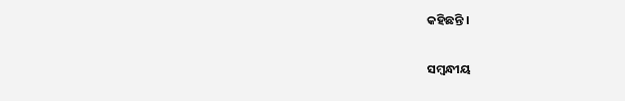କହିଛନ୍ତି ।

ସମ୍ବନ୍ଧୀୟ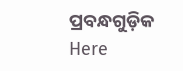ପ୍ରବନ୍ଧଗୁଡ଼ିକ
Here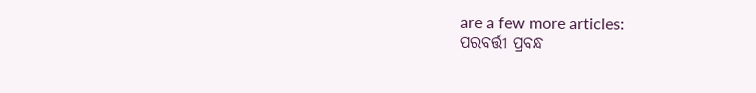are a few more articles:
ପରବର୍ତ୍ତୀ ପ୍ରବନ୍ଧ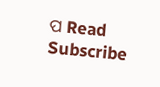ପ Read
Subscribe